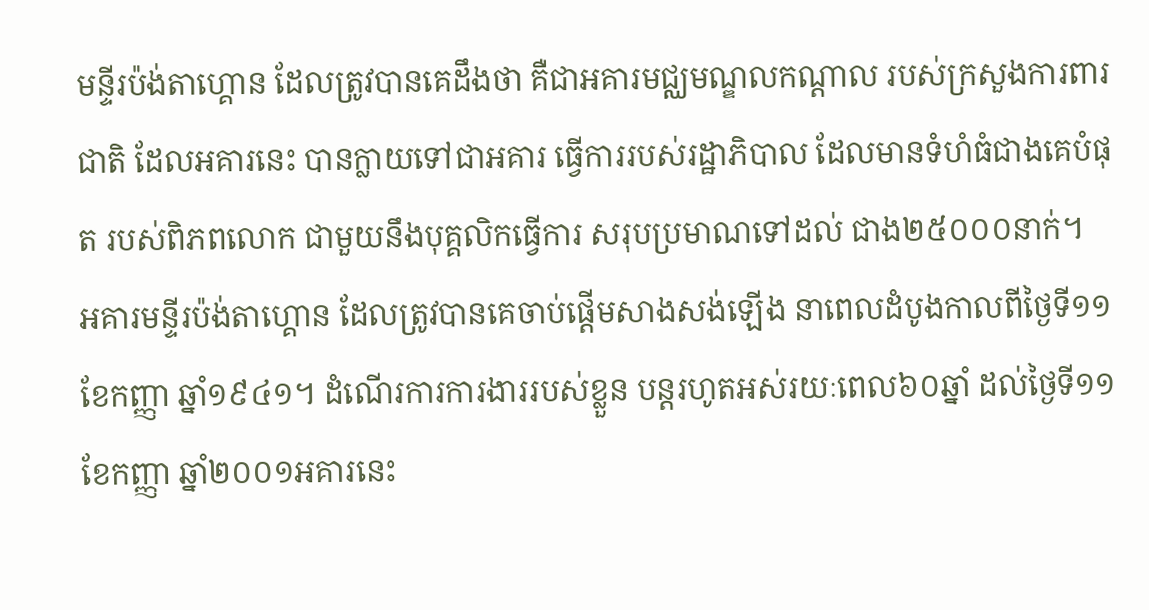មន្ទីរប៉ង់តាហ្គោន ដែលត្រូវបានគេដឹងថា គឺជាអគារមជ្ឈមណ្ឌលកណ្តាល របស់ក្រសួងការពារជាតិ ដែលអគារនេះ បានក្លាយទៅជាអគារ ធ្វើការរបស់រដ្ឋាភិបាល ដែលមានទំហំធំជាងគេបំផុត របស់ពិភពលោក ជាមួយនឹងបុគ្គលិកធ្វើការ សរុបប្រមាណទៅដល់ ជាង២៥០០០នាក់។
អគារមន្ទីរប៉ង់តាហ្គោន ដែលត្រូវបានគេចាប់ផ្តើមសាងសង់ឡើង នាពេលដំបូងកាលពីថ្ងៃទី១១ ខែកញ្ញា ឆ្នាំ១៩៤១។ ដំណើរការការងាររបស់ខ្លួន បន្តរហូតអស់រយៈពេល៦០ឆ្នាំ ដល់ថ្ងៃទី១១ ខែកញ្ញា ឆ្នាំ២០០១អគារនេះ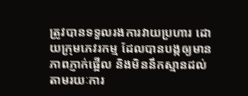ត្រូវបានទទួលរងការវាយប្រហារ ដោយក្រុមភេវរកម្ម ដែលបានបង្កឲ្យមានភាពភ្ញាក់ផ្អើល និងមិននឹកស្មានដល់ តាមរយៈការ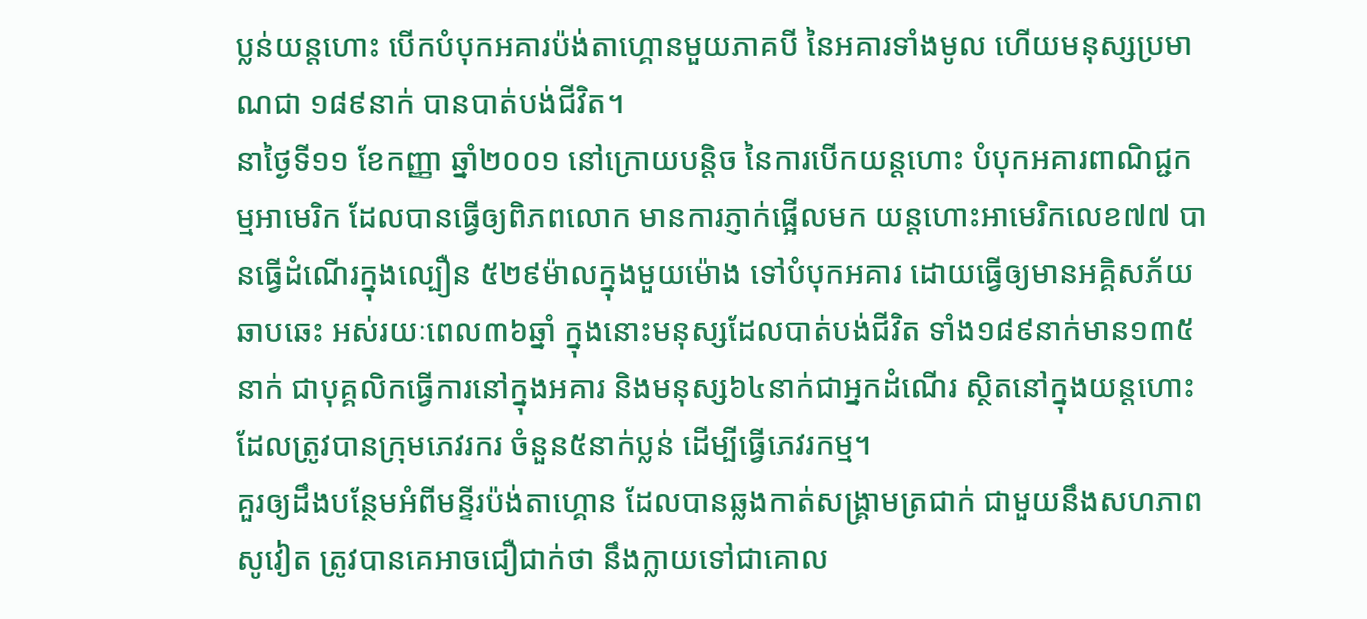ប្លន់យន្តហោះ បើកបំបុកអគារប៉ង់តាហ្គោនមួយភាគបី នៃអគារទាំងមូល ហើយមនុស្សប្រមាណជា ១៨៩នាក់ បានបាត់បង់ជីវិត។
នាថ្ងៃទី១១ ខែកញ្ញា ឆ្នាំ២០០១ នៅក្រោយបន្តិច នៃការបើកយន្តហោះ បំបុកអគារពាណិជ្ជកម្មអាមេរិក ដែលបានធ្វើឲ្យពិភពលោក មានការភ្ញាក់ផ្អើលមក យន្តហោះអាមេរិកលេខ៧៧ បានធ្វើដំណើរក្នុងល្បឿន ៥២៩ម៉ាលក្នុងមួយម៉ោង ទៅបំបុកអគារ ដោយធ្វើឲ្យមានអគ្គិសភ័យឆាបឆេះ អស់រយៈពេល៣៦ឆ្នាំ ក្នុងនោះមនុស្សដែលបាត់បង់ជីវិត ទាំង១៨៩នាក់មាន១៣៥នាក់ ជាបុគ្គលិកធ្វើការនៅក្នុងអគារ និងមនុស្ស៦៤នាក់ជាអ្នកដំណើរ ស្ថិតនៅក្នុងយន្តហោះ ដែលត្រូវបានក្រុមភេវរករ ចំនួន៥នាក់ប្លន់ ដើម្បីធ្វើភេវរកម្ម។
គួរឲ្យដឹងបន្ថែមអំពីមន្ទីរប៉ង់តាហ្គោន ដែលបានឆ្លងកាត់សង្គ្រាមត្រជាក់ ជាមួយនឹងសហភាពសូវៀត ត្រូវបានគេអាចជឿជាក់ថា នឹងក្លាយទៅជាគោល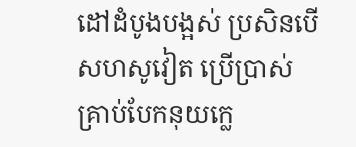ដៅដំបូងបង្អស់ ប្រសិនបើសហសូវៀត ប្រើប្រាស់គ្រាប់បែកនុយក្លេ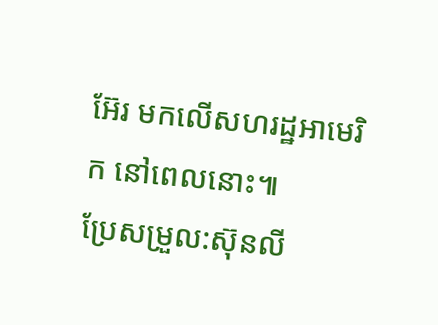អ៊ែរ មកលើសហរដ្ឋអាមេរិក នៅពេលនោះ៕
ប្រែសម្រួល:ស៊ុនលី